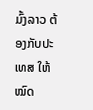ມົ້ງລາວ ຕ້ອງກັບປະເທສ ໃຫ້ໝົດ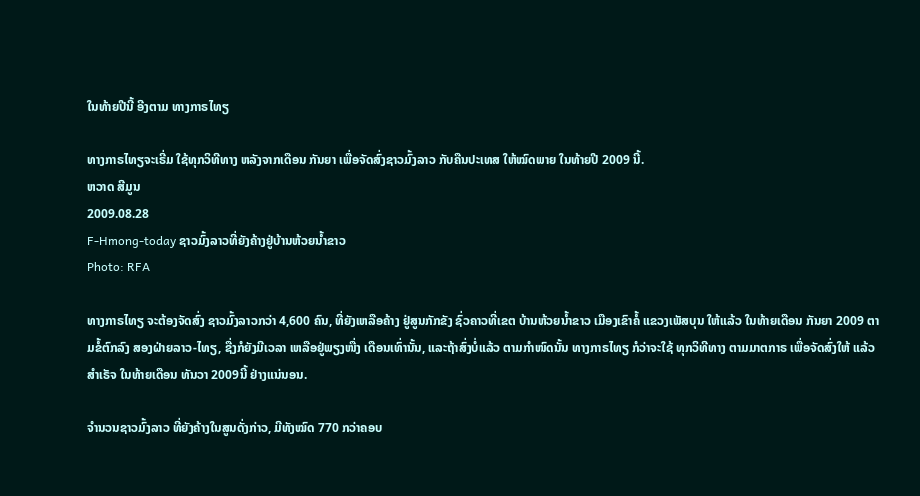ໃນທ້າຍປີນີ້ ອີງຕາມ ທາງກາຣໄທຽ

ທາງກາຣໄທຽຈະເຣີ່ມ ໃຊ້ທຸກວິທີທາງ ຫລັງຈາກເດືອນ ກັນຍາ ເພື່ອຈັດສົ່ງຊາວມົ້ງລາວ ກັບຄືນປະເທສ ໃຫ້ໝົດພາຍ ໃນທ້າຍປີ 2009 ນີ້.
ຫວາດ ສີມູນ
2009.08.28
F-Hmong-today ຊາວມົ້ງລາວທີ່ຍັງຄ້າງຢູ່ບ້ານຫ້ວຍນ້ຳຂາວ
Photo: RFA

ທາງກາຣໄທຽ ຈະຕ້ອງຈັດສົ່ງ ຊາວມົ້ງລາວກວ່າ 4,600 ຄົນ, ທີ່ຍັງເຫລືອຄ້າງ ຢູ່ສູນກັກຂັງ ຊົ່ວຄາວທີ່ເຂຕ ບ້ານຫ້ວຍນ້ຳຂາວ ເມືອງເຂົາຄໍ້ ແຂວງເພັສບຸນ ໃຫ້ແລ້ວ ໃນທ້າຍເດືອນ ກັນຍາ 2009 ຕາມຂໍ້ຕົກລົງ ສອງຝ່າຍລາວ-ໄທຽ, ຊື່ງກໍຍັງມີເວລາ ເຫລືອຢູ່ພຽງໜື່ງ ເດືອນເທົ່ານັ້ນ, ແລະຖ້າສົ່ງບໍ່ແລ້ວ ຕາມກຳໜົດນັ້ນ ທາງກາຣໄທຽ ກໍວ່າຈະໃຊ້ ທຸກວິທີທາງ ຕາມມາຕກາຣ ເພື່ອຈັດສົ່ງໃຫ້ ແລ້ວສຳເຣັຈ ໃນທ້າຍເດືອນ ທັນວາ 2009ນີ້ ຢ່າງແນ່ນອນ.

ຈຳນວນຊາວມົ້ງລາວ ທີ່ຍັງຄ້າງໃນສູນດັ່ງກ່າວ, ມີທັງໝົດ 770 ກວ່າຄອບ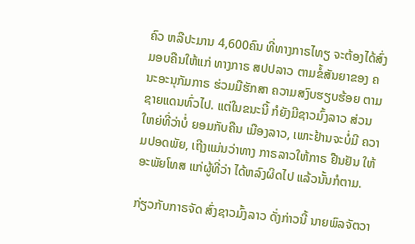ຄົວ ຫລືປະມານ 4,600ຄົນ ທີ່ທາງກາຣໄທຽ ຈະຕ້ອງໄດ້ສົ່ງ ມອບຄືນໃຫ້ແກ່ ທາງກາຣ ສປປລາວ ຕາມຂໍ້ສັນຍາຂອງ ຄນະອະນຸກັມກາຣ ຮ່ວມມືຮັກສາ ຄວາມສງົບຮຽບຮ້ອຍ ຕາມຊາຍແດນທົ່ວໄປ. ແຕ່ໃນຂນະນີ້ ກໍຍັງມີຊາວມົ້ງລາວ ສ່ວນໃຫຍ່ທີ່ວ່າບໍ່ ຍອມກັບຄືນ ເມືອງລາວ, ເພາະຢ້ານຈະບໍ່ມີ ຄວາມປອດພັຍ, ເຖີງແມ່ນວ່າທາງ ກາຣລາວໃຫ້ກາຣ ຢືນຢັນ ໃຫ້ອະພັຍໂທສ ແກ່ຜູ້ທີ່ວ່າ ໄດ້ຫລົງຜິດໄປ ແລ້ວນັ້ນກໍຕາມ.

ກ່ຽວກັບກາຣຈັດ ສົ່ງຊາວມົ້ງລາວ ດັ່ງກ່າວນີ້ ນາຍພົລຈັຕວາ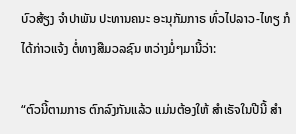ບົວສ້ຽງ ຈຳປາພັນ ປະທານຄນະ ອະນຸກັມກາຣ ທົ່ວໄປລາວ-ໄທຽ ກໍໄດ້ກ່າວແຈ້ງ ຕໍ່ທາງສືມວລຊົນ ຫວ່າງມໍ່ໆມານີ້ວ່າ:

“ຕົວນີ້ຕາມກາຣ ຕົກລົງກັນແລ້ວ ແມ່ນຕ້ອງໃຫ້ ສຳເຣັຈໃນປີນີ້ ສຳ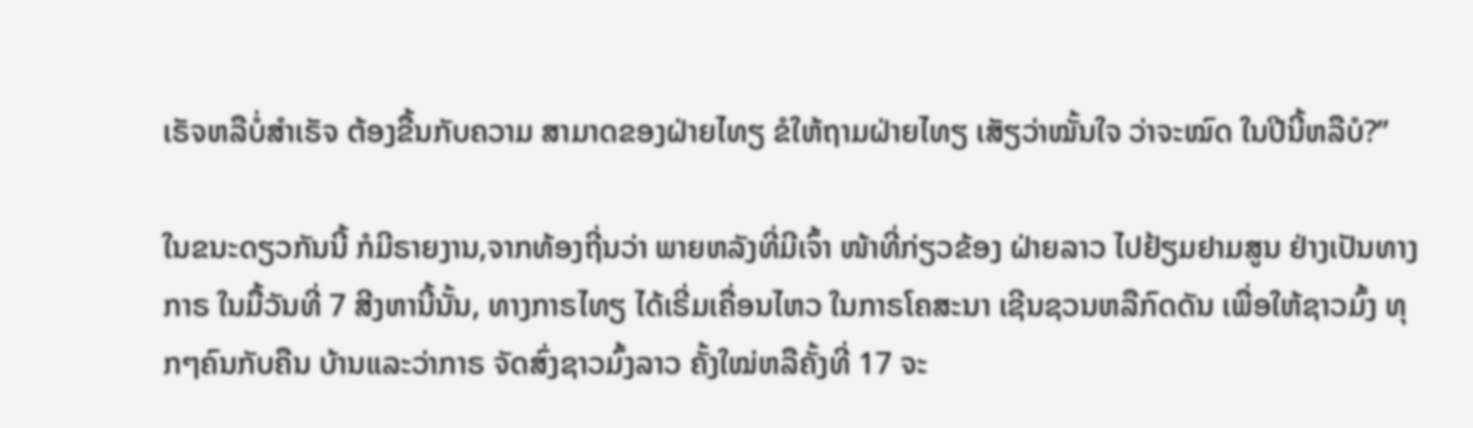ເຣັຈຫລືບໍ່ສຳເຣັຈ ຕ້ອງຂື້ນກັບຄວາມ ສາມາດຂອງຝ່າຍໄທຽ ຂໍໃຫ້ຖາມຝ່າຍໄທຽ ເສັຽວ່າໝັ້ນໃຈ ວ່າຈະໝົດ ໃນປີນີ້ຫລືບໍ?”

ໃນຂນະດຽວກັນນີ້ ກໍມີຣາຍງານ,ຈາກທ້ອງຖີ່ນວ່າ ພາຍຫລັງທີ່ມີເຈົ້າ ໜ້າທີ່ກ່ຽວຂ້ອງ ຝ່າຍລາວ ໄປຢ້ຽມຢາມສູນ ຢ່າງເປັນທາງກາຣ ໃນມື້ວັນທີ່ 7 ສີງຫານີ້ນັ້ນ, ທາງກາຣໄທຽ ໄດ້ເຣີ່ມເຄື່ອນໄຫວ ໃນກາຣໂຄສະນາ ເຊີນຊວນຫລືກົດດັນ ເພື່ອໃຫ້ຊາວມົ້ງ ທຸກໆຄົນກັບຄືນ ບ້ານແລະວ່າກາຣ ຈັດສົ່ງຊາວມົ້ງລາວ ຄັ້ງໃໝ່ຫລືຄັ້ງທີ່ 17 ຈະ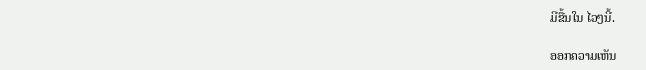ມີຂື້ນໃນ ໄວໆນີ້.

ອອກຄວາມເຫັນ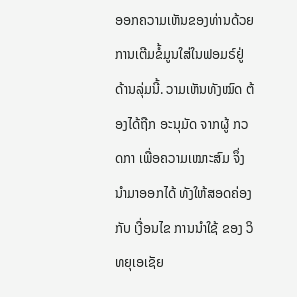ອອກຄວາມເຫັນຂອງທ່ານດ້ວຍການເຕີມຂໍ້ມູນໃສ່ໃນຟອມຣ໌ຢູ່ດ້ານລຸ່ມນີ້. ວາມເຫັນທັງໝົດ ຕ້ອງໄດ້ຖືກ ອະນຸມັດ ຈາກຜູ້ ກວດກາ ເພື່ອຄວາມເໝາະສົມ ຈຶ່ງນໍາມາອອກໄດ້ ທັງໃຫ້ສອດຄ່ອງ ກັບ ເງື່ອນໄຂ ການນຳໃຊ້ ຂອງ ວິທຍຸເອເຊັຍ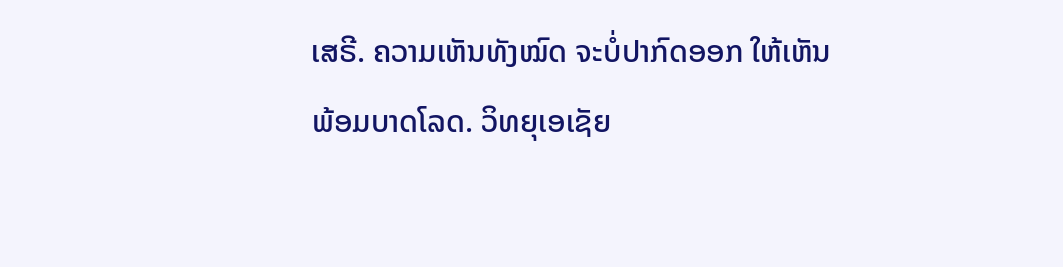ເສຣີ. ຄວາມເຫັນທັງໝົດ ຈະບໍ່ປາກົດອອກ ໃຫ້ເຫັນພ້ອມບາດໂລດ. ວິທຍຸເອເຊັຍ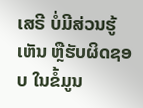ເສຣີ ບໍ່ມີສ່ວນຮູ້ເຫັນ ຫຼືຮັບຜິດຊອບ ໃນຂໍ້ມູນ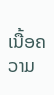ເນື້ອຄວາມ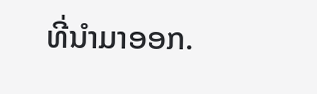ທີ່ນໍາມາອອກ.